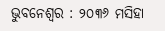ଭୁବନେଶ୍ୱର : ୨୦୩୬ ମସିହା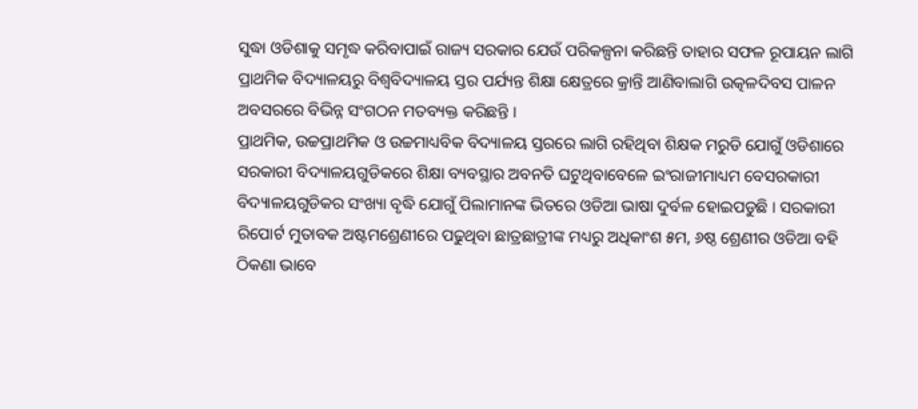ସୁଦ୍ଧା ଓଡିଶାକୁ ସମୃଦ୍ଧ କରିବାପାଇଁ ରାଜ୍ୟ ସରକାର ଯେଉଁ ପରିକଳ୍ପନା କରିଛନ୍ତି ତାହାର ସଫଳ ରୂପାୟନ ଲାଗି ପ୍ରାଥମିକ ବିଦ୍ୟାଳୟରୁ ବିଶ୍ୱବିଦ୍ୟାଳୟ ସ୍ତର ପର୍ଯ୍ୟନ୍ତ ଶିକ୍ଷା କ୍ଷେତ୍ରରେ କ୍ରାନ୍ତି ଆଣିବାଲାଗି ଉତ୍କଳଦିବସ ପାଳନ ଅବସରରେ ବିଭିନ୍ନ ସଂଗଠନ ମତବ୍ୟକ୍ତ କରିଛନ୍ତି ।
ପ୍ରାଥମିକ, ଉଚ୍ଚପ୍ରାଥମିକ ଓ ଉଚ୍ଚମାଧ୍ୟବିକ ବିଦ୍ୟାଳୟ ସ୍ତରରେ ଲାଗି ରହିଥିବା ଶିକ୍ଷକ ମରୁଡି ଯୋଗୁଁ ଓଡିଶାରେ ସରକାରୀ ବିଦ୍ୟାଳୟଗୁଡିକରେ ଶିକ୍ଷା ବ୍ୟବସ୍ଥାର ଅବନତି ଘଟୁଥିବାବେଳେ ଇଂରାଜୀମାଧ୍ୟମ ବେସରକାରୀ ବିଦ୍ୟାଳୟଗୁଡିକର ସଂଖ୍ୟା ବୃଦ୍ଧି ଯୋଗୁଁ ପିଲାମାନଙ୍କ ଭିତରେ ଓଡିଆ ଭାଷା ଦୁର୍ବଳ ହୋଇପଡୁଛି । ସରକାରୀ ରିପୋର୍ଟ ମୁତାବକ ଅଷ୍ଟମଶ୍ରେଣୀରେ ପଢୁଥିବା ଛାତ୍ରଛାତ୍ରୀଙ୍କ ମଧ୍ୟରୁ ଅଧିକାଂଶ ୫ମ, ୬ଷ୍ଠ ଶ୍ରେଣୀର ଓଡିଆ ବହି ଠିକଣା ଭାବେ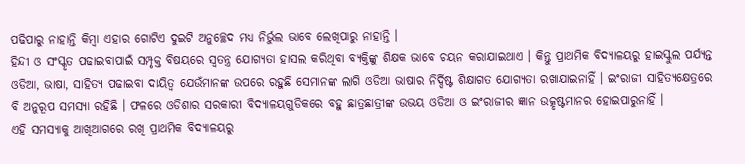ପଢିପାରୁ ନାହାନ୍ତି କିମ୍ବା ଏହାର ଗୋଟିଏ ଦୁଇଟି ଅନୁଚ୍ଛେଦ ମଧ୍ୟ ନିର୍ଭୁଲ ଭାବେ ଲେଖିପାରୁ ନାହାନ୍ତି ।
ହିନ୍ଦୀ ଓ ସଂସ୍କୃତ ପଢାଇବାପାଇଁ ସମ୍ପୃକ୍ତ ବିଷୟରେ ସ୍ୱତନ୍ତ୍ର ଯୋଗ୍ୟତା ହାସଲ କରିଥିବା ବ୍ୟକ୍ତିଙ୍କୁ ଶିକ୍ଷକ ଭାବେ ଚୟନ କରାଯାଇଥାଏ । କିନ୍ତୁ ପ୍ରାଥମିକ ବିଦ୍ୟାଳୟରୁ ହାଇସ୍କୁଲ ପର୍ଯ୍ୟନ୍ତ ଓଡିଆ, ଭାଷା, ସାହିତ୍ୟ ପଢାଇବା ଦାୟିତ୍ୱ ଯେଉଁମାନଙ୍କ ଉପରେ ରହୁଛି ସେମାନଙ୍କ ଲାଗି ଓଡିଆ ଭାଷାର ନିର୍ଦ୍ଦିଷ୍ଟ ଶିକ୍ଷାଗତ ଯୋଗ୍ୟତା ରଖାଯାଇନାହିଁ । ଇଂରାଜୀ ସାହିତ୍ୟକ୍ଷେତ୍ରରେ ବି ଅନୁରୂପ ସମସ୍ୟା ରହିଛି । ଫଳରେ ଓଡିଶାର ସରକାରୀ ବିଦ୍ୟାଳୟଗୁଡିକରେ ବହୁ ଛାତ୍ରଛାତ୍ରୀଙ୍କ ଉଭୟ ଓଡିଆ ଓ ଇଂରାଜୀର ଜ୍ଞାନ ଉତ୍କୃଷ୍ଟମାନର ହୋଇପାରୁନାହିଁ ।
ଏହି ସମସ୍ୟାକୁ ଆଖିଆଗରେ ରଖି ପ୍ରାଥମିକ ବିଦ୍ୟାଳୟରୁ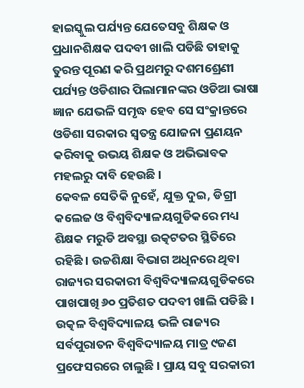ହାଇସ୍କୁଲ ପର୍ଯ୍ୟନ୍ତ ଯେତେସବୁ ଶିକ୍ଷକ ଓ ପ୍ରଧାନଶିକ୍ଷକ ପଦବୀ ଖାଲି ପଡିଛି ତାହାକୁ ତୁରନ୍ତ ପୂରଣ କରି ପ୍ରଥମରୁ ଦଶମଶ୍ରେଣୀ ପର୍ଯ୍ୟନ୍ତ ଓଡିଶାର ପିଲାମାନଙ୍କର ଓଡିଆ ଭାଷା ଜ୍ଞାନ ଯେଭଳି ସମୃଦ୍ଧ ହେବ ସେ ସଂକ୍ରାନ୍ତରେ ଓଡିଶା ସରକାର ସ୍ୱତନ୍ତ୍ର ଯୋଜନା ପ୍ରଣୟନ କରିବାକୁ ଉଭୟ ଶିକ୍ଷକ ଓ ଅଭିଭାବକ ମହଲରୁ ଦାବି ହେଉଛି ।
କେବଳ ସେତିକି ନୁହେଁ, ଯୁକ୍ତ ଦୁଇ, ଡିଗ୍ରୀ କଲେଜ ଓ ବିଶ୍ୱବିଦ୍ୟାଳୟଗୁଡିକରେ ମଧ୍ୟ ଶିକ୍ଷକ ମରୁଡି ଅବସ୍ଥା ଉତ୍କଟତର ସ୍ଥିତିରେ ରହିଛି । ଉଚ୍ଚଶିକ୍ଷା ବିଭାଗ ଅଧିନରେ ଥିବା ରାଜ୍ୟର ସରକାରୀ ବିଶ୍ୱବିଦ୍ୟାଳୟଗୁଡିକରେ ପାଖପାଖି ୬୦ ପ୍ରତିଶତ ପଦବୀ ଖାଲି ପଡିଛି । ଉତ୍କଳ ବିଶ୍ୱବିଦ୍ୟାଳୟ ଭଳି ରାଜ୍ୟର ସର୍ବପୁରାତନ ବିଶ୍ୱବିଦ୍ୟାଳୟ ମାତ୍ର ୯ଜଣ ପ୍ରଫେସରରେ ଚାଲୁଛି । ପ୍ରାୟ ସବୁ ସରକାରୀ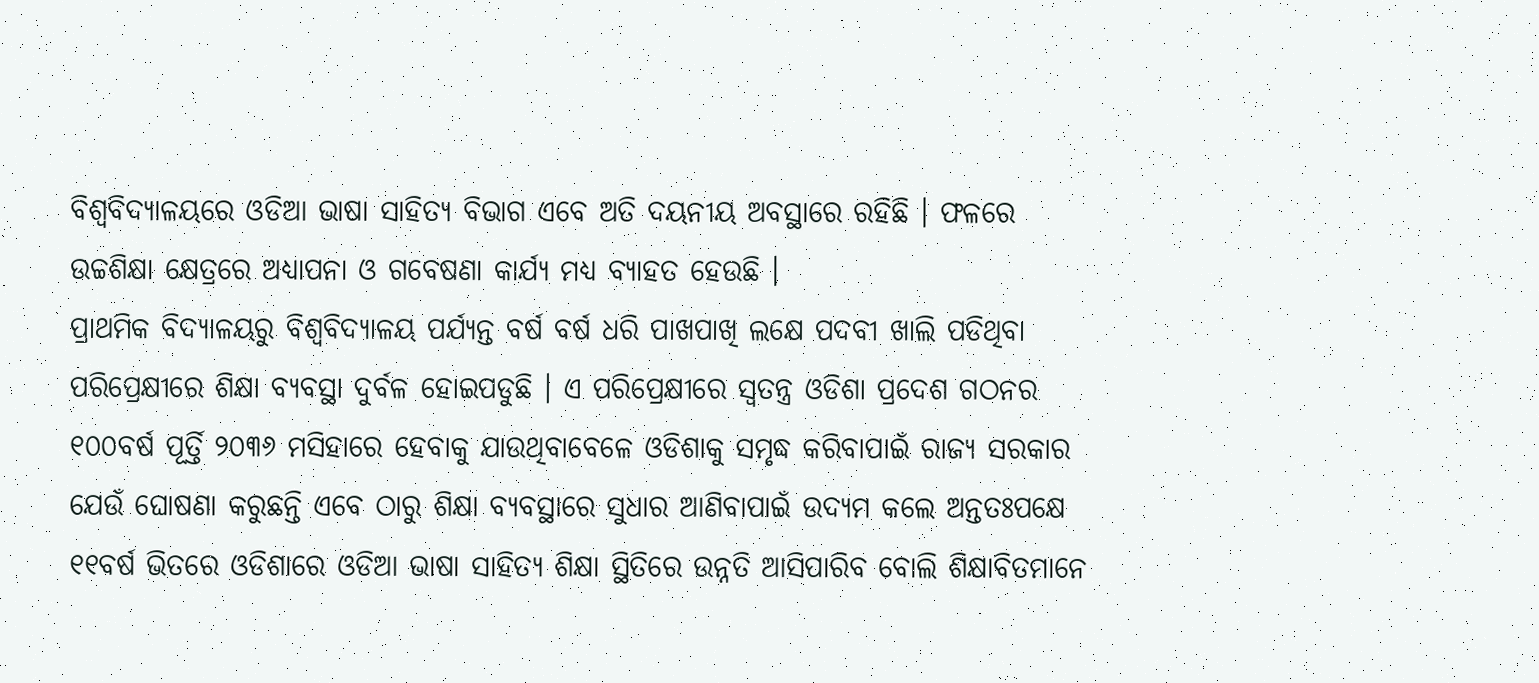ବିଶ୍ୱବିଦ୍ୟାଳୟରେ ଓଡିଆ ଭାଷା ସାହିତ୍ୟ ବିଭାଗ ଏବେ ଅତି ଦୟନୀୟ ଅବସ୍ଥାରେ ରହିଛି । ଫଳରେ ଉଚ୍ଚଶିକ୍ଷା କ୍ଷେତ୍ରରେ ଅଧ୍ୟାପନା ଓ ଗବେଷଣା କାର୍ଯ୍ୟ ମଧ୍ୟ ବ୍ୟାହତ ହେଉଛି ।
ପ୍ରାଥମିକ ବିଦ୍ୟାଳୟରୁ ବିଶ୍ୱବିଦ୍ୟାଳୟ ପର୍ଯ୍ୟନ୍ତ ବର୍ଷ ବର୍ଷ ଧରି ପାଖପାଖି ଲକ୍ଷେ ପଦବୀ ଖାଲି ପଡିଥିବା ପରିପ୍ରେକ୍ଷୀରେ ଶିକ୍ଷା ବ୍ୟବସ୍ଥା ଦୁର୍ବଳ ହୋଇପଡୁଛି । ଏ ପରିପ୍ରେକ୍ଷୀରେ ସ୍ୱତନ୍ତ୍ର ଓଡିଶା ପ୍ରଦେଶ ଗଠନର ୧୦୦ବର୍ଷ ପୂର୍ତ୍ତି ୨୦୩୬ ମସିହାରେ ହେବାକୁ ଯାଉଥିବାବେଳେ ଓଡିଶାକୁ ସମୃଦ୍ଧ କରିବାପାଇଁ ରାଜ୍ୟ ସରକାର ଯେଉଁ ଘୋଷଣା କରୁଛନ୍ତି ଏବେ ଠାରୁ ଶିକ୍ଷା ବ୍ୟବସ୍ଥାରେ ସୁଧାର ଆଣିବାପାଇଁ ଉଦ୍ୟମ କଲେ ଅନ୍ତତଃପକ୍ଷେ ୧୧ବର୍ଷ ଭିତରେ ଓଡିଶାରେ ଓଡିଆ ଭାଷା ସାହିତ୍ୟ ଶିକ୍ଷା ସ୍ଥିତିରେ ଉନ୍ନତି ଆସିପାରିବ ବୋଲି ଶିକ୍ଷାବିତମାନେ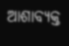ଆଶାବ୍ୟକ୍ତ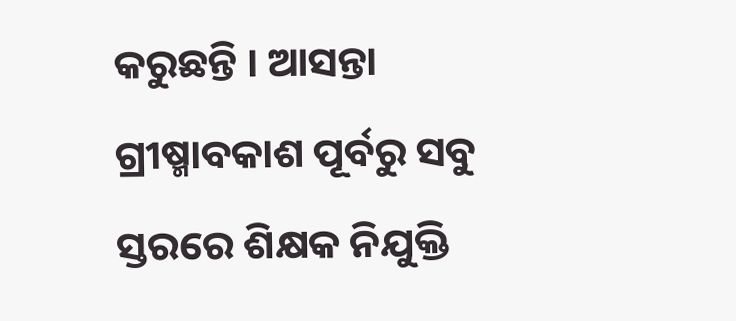କରୁଛନ୍ତି । ଆସନ୍ତା ଗ୍ରୀଷ୍ମାବକାଶ ପୂର୍ବରୁ ସବୁ ସ୍ତରରେ ଶିକ୍ଷକ ନିଯୁକ୍ତି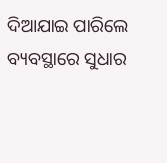ଦିଆଯାଇ ପାରିଲେ ବ୍ୟବସ୍ଥାରେ ସୁଧାର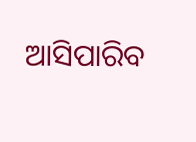ଆସିପାରିବ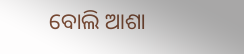ବୋଲି ଆଶା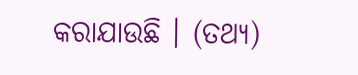କରାଯାଉଛି । (ତଥ୍ୟ)